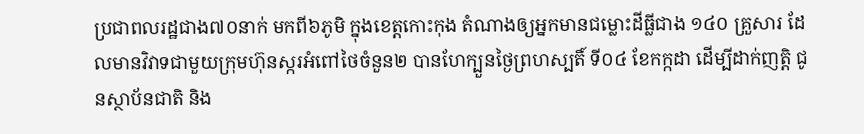ប្រជាពលរដ្ឋជាង៧០នាក់ មកពី៦ភូមិ ក្នុងខេត្តកោះកុង តំណាងឲ្យអ្នកមានជម្លោះដីធ្លីជាង ១៤០ គ្រួសារ ដែលមានវិវាទជាមួយក្រុមហ៊ុនស្ករអំពៅថៃចំនួន២ បានហែក្បួនថ្ងៃព្រហស្បតិ៍ ទី០៤ ខែកក្កដា ដើម្បីដាក់ញត្តិ ជូនស្ថាប័នជាតិ និង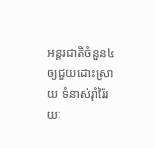អន្តរជាតិចំនួន៤ ឲ្យជួយដោះស្រាយ ទំនាស់រ៉ាំរ៉ៃរយៈ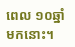ពេល ១០ឆ្នាំមកនោះ។